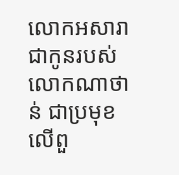លោកអសារា ជាកូនរបស់លោកណាថាន់ ជាប្រមុខលើពួ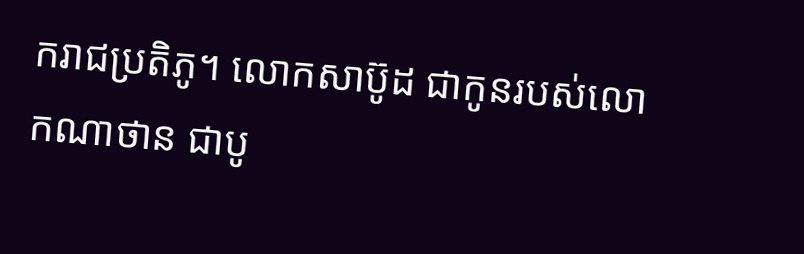ករាជប្រតិភូ។ លោកសាប៊ូដ ជាកូនរបស់លោកណាថាន ជាបូ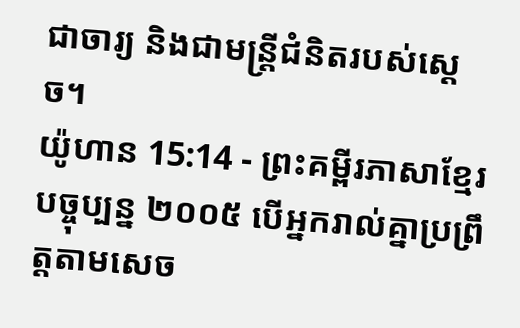ជាចារ្យ និងជាមន្ត្រីជំនិតរបស់ស្ដេច។
យ៉ូហាន 15:14 - ព្រះគម្ពីរភាសាខ្មែរបច្ចុប្បន្ន ២០០៥ បើអ្នករាល់គ្នាប្រព្រឹត្តតាមសេច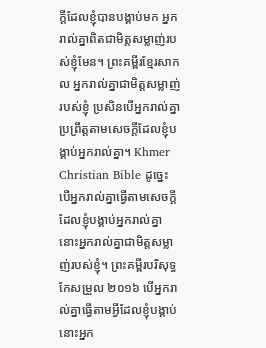ក្ដីដែលខ្ញុំបានបង្គាប់មក អ្នករាល់គ្នាពិតជាមិត្តសម្លាញ់របស់ខ្ញុំមែន។ ព្រះគម្ពីរខ្មែរសាកល អ្នករាល់គ្នាជាមិត្តសម្លាញ់របស់ខ្ញុំ ប្រសិនបើអ្នករាល់គ្នាប្រព្រឹត្តតាមសេចក្ដីដែលខ្ញុំបង្គាប់អ្នករាល់គ្នា។ Khmer Christian Bible ដូច្នេះ បើអ្នករាល់គ្នាធ្វើតាមសេចក្ដីដែលខ្ញុំបង្គាប់អ្នករាល់គ្នា នោះអ្នករាល់គ្នាជាមិត្ដសម្លាញ់របស់ខ្ញុំ។ ព្រះគម្ពីរបរិសុទ្ធកែសម្រួល ២០១៦ បើអ្នករាល់គ្នាធ្វើតាមអ្វីដែលខ្ញុំបង្គាប់ នោះអ្នក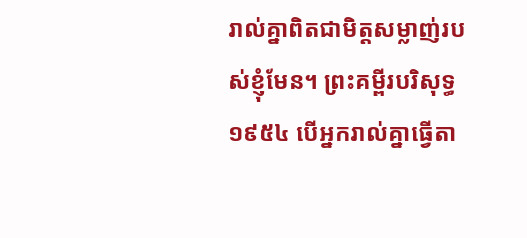រាល់គ្នាពិតជាមិត្តសម្លាញ់របស់ខ្ញុំមែន។ ព្រះគម្ពីរបរិសុទ្ធ ១៩៥៤ បើអ្នករាល់គ្នាធ្វើតា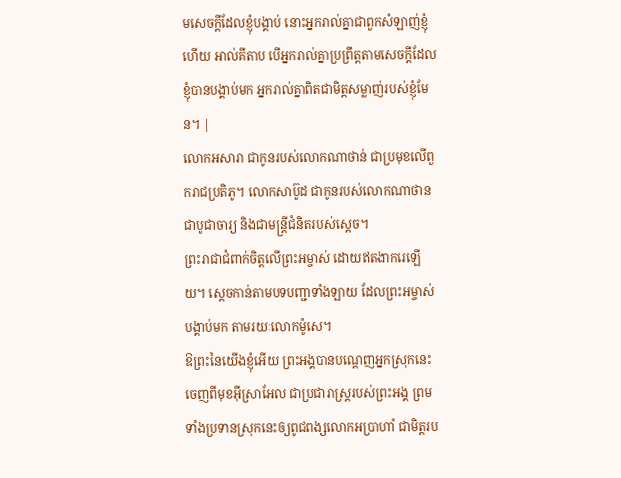មសេចក្ដីដែលខ្ញុំបង្គាប់ នោះអ្នករាល់គ្នាជាពួកសំឡាញ់ខ្ញុំហើយ អាល់គីតាប បើអ្នករាល់គ្នាប្រព្រឹត្ដតាមសេចក្ដីដែលខ្ញុំបានបង្គាប់មក អ្នករាល់គ្នាពិតជាមិត្ដសម្លាញ់របស់ខ្ញុំមែន។ |
លោកអសារា ជាកូនរបស់លោកណាថាន់ ជាប្រមុខលើពួករាជប្រតិភូ។ លោកសាប៊ូដ ជាកូនរបស់លោកណាថាន ជាបូជាចារ្យ និងជាមន្ត្រីជំនិតរបស់ស្ដេច។
ព្រះរាជាជំពាក់ចិត្តលើព្រះអម្ចាស់ ដោយឥតងាករេឡើយ។ ស្ដេចកាន់តាមបទបញ្ជាទាំងឡាយ ដែលព្រះអម្ចាស់បង្គាប់មក តាមរយៈលោកម៉ូសេ។
ឱព្រះនៃយើងខ្ញុំអើយ ព្រះអង្គបានបណ្ដេញអ្នកស្រុកនេះចេញពីមុខអ៊ីស្រាអែល ជាប្រជារាស្ត្ររបស់ព្រះអង្គ ព្រមទាំងប្រទានស្រុកនេះឲ្យពូជពង្សលោកអប្រាហាំ ជាមិត្តរប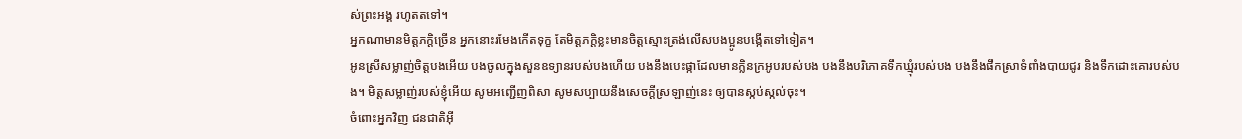ស់ព្រះអង្គ រហូតតទៅ។
អ្នកណាមានមិត្តភក្ដិច្រើន អ្នកនោះរមែងកើតទុក្ខ តែមិត្តភក្ដិខ្លះមានចិត្តស្មោះត្រង់លើសបងប្អូនបង្កើតទៅទៀត។
អូនស្រីសម្លាញ់ចិត្តបងអើយ បងចូលក្នុងសួនឧទ្យានរបស់បងហើយ បងនឹងបេះផ្កាដែលមានក្លិនក្រអូបរបស់បង បងនឹងបរិភោគទឹកឃ្មុំរបស់បង បងនឹងផឹកស្រាទំពាំងបាយជូរ និងទឹកដោះគោរបស់បង។ មិត្តសម្លាញ់របស់ខ្ញុំអើយ សូមអញ្ជើញពិសា សូមសប្បាយនឹងសេចក្ដីស្រឡាញ់នេះ ឲ្យបានស្កប់ស្កល់ចុះ។
ចំពោះអ្នកវិញ ជនជាតិអ៊ី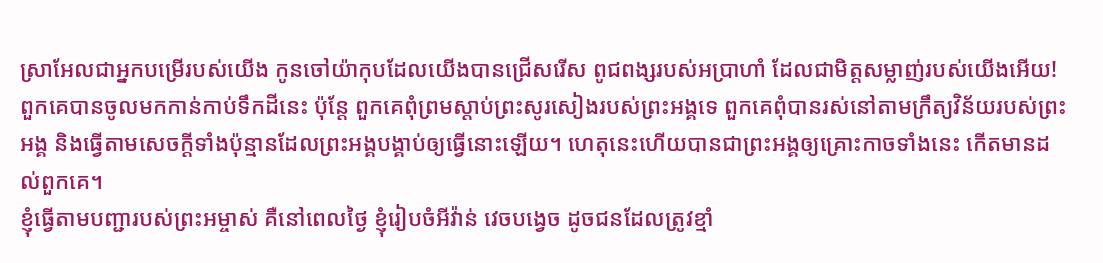ស្រាអែលជាអ្នកបម្រើរបស់យើង កូនចៅយ៉ាកុបដែលយើងបានជ្រើសរើស ពូជពង្សរបស់អប្រាហាំ ដែលជាមិត្តសម្លាញ់របស់យើងអើយ!
ពួកគេបានចូលមកកាន់កាប់ទឹកដីនេះ ប៉ុន្តែ ពួកគេពុំព្រមស្ដាប់ព្រះសូរសៀងរបស់ព្រះអង្គទេ ពួកគេពុំបានរស់នៅតាមក្រឹត្យវិន័យរបស់ព្រះអង្គ និងធ្វើតាមសេចក្ដីទាំងប៉ុន្មានដែលព្រះអង្គបង្គាប់ឲ្យធ្វើនោះឡើយ។ ហេតុនេះហើយបានជាព្រះអង្គឲ្យគ្រោះកាចទាំងនេះ កើតមានដល់ពួកគេ។
ខ្ញុំធ្វើតាមបញ្ជារបស់ព្រះអម្ចាស់ គឺនៅពេលថ្ងៃ ខ្ញុំរៀបចំអីវ៉ាន់ វេចបង្វេច ដូចជនដែលត្រូវខ្មាំ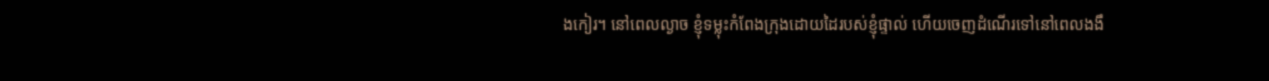ងកៀរ។ នៅពេលល្ងាច ខ្ញុំទម្លុះកំពែងក្រុងដោយដៃរបស់ខ្ញុំផ្ទាល់ ហើយចេញដំណើរទៅនៅពេលងងឹ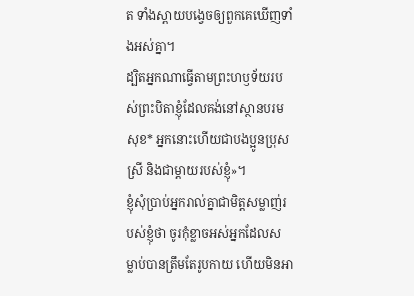ត ទាំងស្ពាយបង្វេចឲ្យពួកគេឃើញទាំងអស់គ្នា។
ដ្បិតអ្នកណាធ្វើតាមព្រះហឫទ័យរបស់ព្រះបិតាខ្ញុំដែលគង់នៅស្ថានបរមសុខ* អ្នកនោះហើយជាបងប្អូនប្រុសស្រី និងជាម្ដាយរបស់ខ្ញុំ»។
ខ្ញុំសុំប្រាប់អ្នករាល់គ្នាជាមិត្តសម្លាញ់របស់ខ្ញុំថា ចូរកុំខ្លាចអស់អ្នកដែលសម្លាប់បានត្រឹមតែរូបកាយ ហើយមិនអា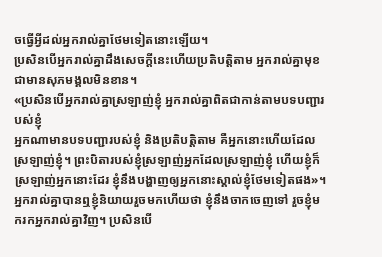ចធ្វើអ្វីដល់អ្នករាល់គ្នាថែមទៀតនោះឡើយ។
ប្រសិនបើអ្នករាល់គ្នាដឹងសេចក្ដីនេះហើយប្រតិបត្តិតាម អ្នករាល់គ្នាមុខជាមានសុភមង្គលមិនខាន។
«ប្រសិនបើអ្នករាល់គ្នាស្រឡាញ់ខ្ញុំ អ្នករាល់គ្នាពិតជាកាន់តាមបទបញ្ជារបស់ខ្ញុំ
អ្នកណាមានបទបញ្ជារបស់ខ្ញុំ និងប្រតិបត្តិតាម គឺអ្នកនោះហើយដែលស្រឡាញ់ខ្ញុំ។ ព្រះបិតារបស់ខ្ញុំស្រឡាញ់អ្នកដែលស្រឡាញ់ខ្ញុំ ហើយខ្ញុំក៏ស្រឡាញ់អ្នកនោះដែរ ខ្ញុំនឹងបង្ហាញឲ្យអ្នកនោះស្គាល់ខ្ញុំថែមទៀតផង»។
អ្នករាល់គ្នាបានឮខ្ញុំនិយាយរួចមកហើយថា ខ្ញុំនឹងចាកចេញទៅ រួចខ្ញុំមករកអ្នករាល់គ្នាវិញ។ ប្រសិនបើ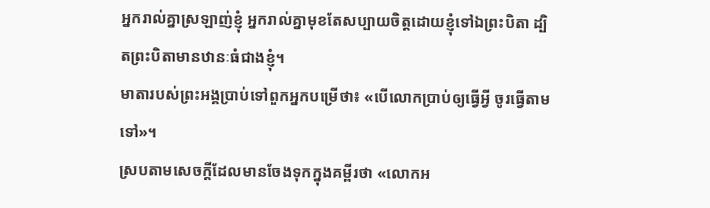អ្នករាល់គ្នាស្រឡាញ់ខ្ញុំ អ្នករាល់គ្នាមុខតែសប្បាយចិត្តដោយខ្ញុំទៅឯព្រះបិតា ដ្បិតព្រះបិតាមានឋានៈធំជាងខ្ញុំ។
មាតារបស់ព្រះអង្គប្រាប់ទៅពួកអ្នកបម្រើថា៖ «បើលោកប្រាប់ឲ្យធ្វើអ្វី ចូរធ្វើតាមទៅ»។
ស្របតាមសេចក្ដីដែលមានចែងទុកក្នុងគម្ពីរថា «លោកអ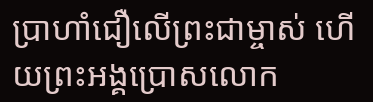ប្រាហាំជឿលើព្រះជាម្ចាស់ ហើយព្រះអង្គប្រោសលោក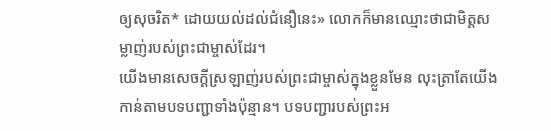ឲ្យសុចរិត* ដោយយល់ដល់ជំនឿនេះ» លោកក៏មានឈ្មោះថាជាមិត្តសម្លាញ់របស់ព្រះជាម្ចាស់ដែរ។
យើងមានសេចក្ដីស្រឡាញ់របស់ព្រះជាម្ចាស់ក្នុងខ្លួនមែន លុះត្រាតែយើងកាន់តាមបទបញ្ជាទាំងប៉ុន្មាន។ បទបញ្ជារបស់ព្រះអ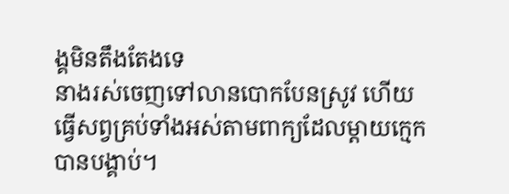ង្គមិនតឹងតែងទេ
នាងរស់ចេញទៅលានបោកបែនស្រូវ ហើយធ្វើសព្វគ្រប់ទាំងអស់តាមពាក្យដែលម្ដាយក្មេកបានបង្គាប់។